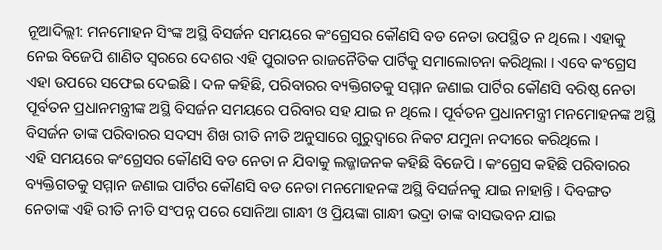ନୂଆଦିଲ୍ଲୀ: ମନମୋହନ ସିଂଙ୍କ ଅସ୍ଥି ବିସର୍ଜନ ସମୟରେ କଂଗ୍ରେସର କୌଣସି ବଡ ନେତା ଉପସ୍ଥିତ ନ ଥିଲେ । ଏହାକୁ ନେଇ ବିଜେପି ଶାଣିତ ସ୍ୱରରେ ଦେଶର ଏହି ପୁରାତନ ରାଜନୈତିକ ପାର୍ଟିକୁ ସମାଲୋଚନା କରିଥିଲା । ଏବେ କଂଗ୍ରେସ ଏହା ଉପରେ ସଫେଇ ଦେଇଛି । ଦଳ କହିଛି, ପରିବାରର ବ୍ୟକ୍ତିଗତକୁ ସମ୍ମାନ ଜଣାଇ ପାର୍ଟିର କୌଣସି ବରିଷ୍ଠ ନେତା ପୂର୍ବତନ ପ୍ରଧାନମନ୍ତ୍ରୀଙ୍କ ଅସ୍ଥି ବିସର୍ଜନ ସମୟରେ ପରିବାର ସହ ଯାଇ ନ ଥିଲେ । ପୂର୍ବତନ ପ୍ରଧାନମନ୍ତ୍ରୀ ମନମୋହନଙ୍କ ଅସ୍ଥି ବିସର୍ଜନ ତାଙ୍କ ପରିବାରର ସଦସ୍ୟ ଶିଖ ରୀତି ନୀତି ଅନୁସାରେ ଗୁରୁଦ୍ୱାରେ ନିକଟ ଯମୁନା ନଦୀରେ କରିଥିଲେ ।
ଏହି ସମୟରେ କଂଗ୍ରେସର କୌଣସି ବଡ ନେତା ନ ଯିବାକୁ ଲଜ୍ଜାଜନକ କହିଛି ବିଜେପି । କଂଗ୍ରେସ କହିଛି ପରିବାରର ବ୍ୟକ୍ତିଗତକୁ ସମ୍ମାନ ଜଣାଇ ପାର୍ଟିର କୌଣସି ବଡ ନେତା ମନମୋହନଙ୍କ ଅସ୍ଥି ବିସର୍ଜନକୁ ଯାଇ ନାହାନ୍ତି । ଦିବଙ୍ଗତ ନେତାଙ୍କ ଏହି ରୀତି ନୀତି ସଂପନ୍ନ ପରେ ସୋନିଆ ଗାନ୍ଧୀ ଓ ପ୍ରିୟଙ୍କା ଗାନ୍ଧୀ ଭଦ୍ରା ତାଙ୍କ ବାସଭବନ ଯାଇ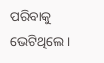ପରିବାକୁ ଭେଟିଥିଲେ ।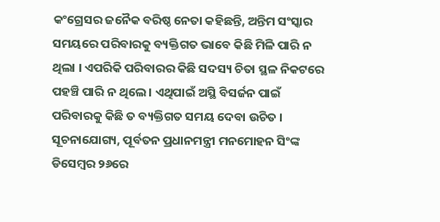କଂଗ୍ରେସର ଜନୈକ ବରିଷ୍ଠ ନେତା କହିଛନ୍ତି, ଅନ୍ତିମ ସଂସ୍କାର ସମୟରେ ପରିବାରକୁ ବ୍ୟକ୍ତିଗତ ଭାବେ କିଛି ମିଳି ପାରି ନ ଥିଲା । ଏପରିକି ପରିବାରର କିଛି ସଦସ୍ୟ ଚିତା ସ୍ଥଳ ନିକଟରେ ପହଞ୍ଚି ପାରି ନ ଥିଲେ । ଏଥିପାଇଁ ଅସ୍ଥି ବିସର୍ଜନ ପାଇଁ ପରିବାରକୁ କିଛି ତ ବ୍ୟକ୍ତିଗତ ସମୟ ଦେବା ଉଚିତ ।
ସୂଚନାଯୋଗ୍ୟ, ପୂର୍ବତନ ପ୍ରଧାନମନ୍ତ୍ରୀ ମନମୋହନ ସିଂଙ୍କ ଡିସେମ୍ବର ୨୬ରେ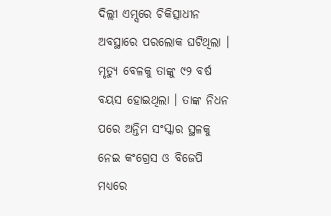ଦିଲ୍ଲୀ ଏମ୍ସରେ ଚିକିତ୍ସାଧୀନ ଅବସ୍ଥାରେ ପରଲୋକ ଘଟିଥିଲା । ମୃତ୍ୟୁ ବେଳକୁ ତାଙ୍କୁ ୯୨ ବର୍ଷ ବୟସ ହୋଇଥିଲା । ତାଙ୍କ ନିଧନ ପରେ ଅନ୍ତିମ ସଂସ୍କାର ସ୍ଥଳକୁ ନେଇ କଂଗ୍ରେସ ଓ ବିଜେପି ମଧ୍ୟରେ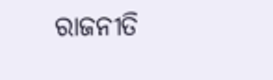ରାଜନୀତି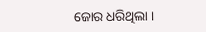ଜୋର ଧରିଥିଲା ।